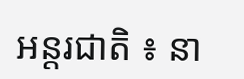អន្តរជាតិ ៖ នា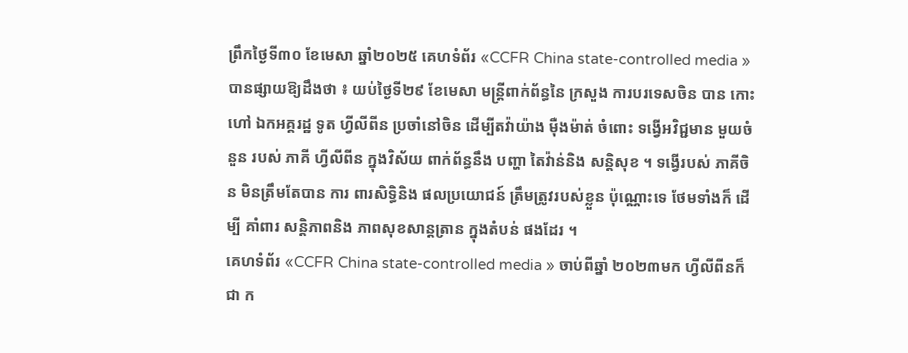ព្រឹកថ្ងៃទី៣០ ខែមេសា ឆ្នាំ២០២៥ គេហទំព័រ «CCFR China state-controlled media » បានផ្សាយឱ្យដឹងថា ៖ យប់ថ្ងៃទី២៩ ខែមេសា មន្ត្រីពាក់ព័ន្ធនៃ ក្រសួង ការបរទេសចិន បាន កោះហៅ ឯកអគ្គរដ្ឋ ទូត ហ្វីលីពីន ប្រចាំនៅចិន ដើម្បីតវ៉ាយ៉ាង ម៉ឺងម៉ាត់ ចំពោះ ទង្វើអវិជ្ជមាន មួយចំនួន របស់ ភាគី ហ្វីលីពីន ក្នុងវិស័យ ពាក់ព័ន្ធនឹង បញ្ហា តៃវ៉ាន់និង សន្តិសុខ ។ ទង្វើរបស់ ភាគីចិន មិនត្រឹមតែបាន ការ ពារសិទ្ធិនិង ផលប្រយោជន៍ ត្រឹមត្រូវរបស់ខ្លួន ប៉ុណ្ណោះទេ ថែមទាំងក៏ ដើម្បី គាំពារ សន្តិភាពនិង ភាពសុខសាន្តត្រាន ក្នុងតំបន់ ផងដែរ ។
គេហទំព័រ «CCFR China state-controlled media » ចាប់ពីឆ្នាំ ២០២៣មក ហ្វីលីពីនក៏ជា ក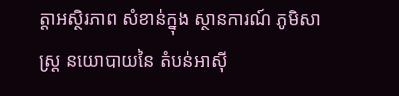ត្តាអស្ថិរភាព សំខាន់ក្នុង ស្ថានការណ៍ ភូមិសាស្ត្រ នយោបាយនៃ តំបន់អាស៊ី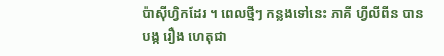ប៉ាស៊ីហ្វិកដែរ ។ ពេលថ្មីៗ កន្លងទៅនេះ ភាគី ហ្វីលីពីន បាន បង្ក រឿង ហេតុជា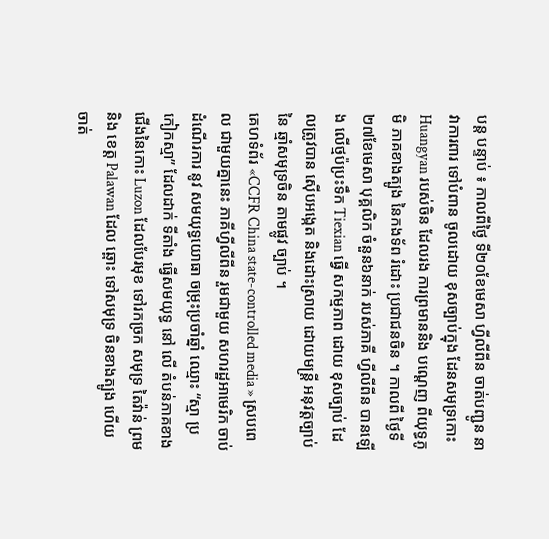បន្ត បន្ទាប់ ៖ កាលពីថ្ងៃ ទី២០ខែមេសា ហ្វីលីពីន ចាត់បញ្ជូន នាវាការពារ ទៅបំពាន ចូលដោយ ខុសច្បាប់ក្នុង ដែនសមុទ្រកោះ Huangyan របស់ចិន ដែលរង ការព្រមាននិង បណ្តេញ ពីយុទ្ធភូមិ ភាគខាងត្បូង នៃកងទ័ព រំដោះ ប្រជាជនចិន ។ កាលពី ថ្ងៃទី២៧ខែមេសា បុគ្គលិក ចំនួន៦នាក់ របស់ភាគី ហ្វីលីពីន បានឡើង លើថ្មប៉ប្រះទឹក Tiexian ធ្វើ សកម្មភាព ដោយ ខុសច្បាប់ ដែលត្រូវបាន ស៊ើបអង្កេត និងដោះស្រាយ ដោយមន្ត្រី អនុវត្តច្បាប់នៃ ឆ្មាំសមុទ្រចិន តាមផ្លូវ ច្បាប់ ។
គេហទំព័រ «CCFR China state-controlled media » ស្របពេល ជាមួយគ្នានេះ ភាគីហ្វីលីពីន រួមជាមួយ សហរដ្ឋអាមេរិក ចាប់ដំណើរការ នូវ សមយុទ្ធយោធា ចម្រុះប្រចាំឆ្នាំ ឈ្មោះ “ស្មា ប្រកៀកស្មា” ដែលដាក់ ទីតាំង ធ្វើសមយុទ្ធ នៅ លើ តំបន់ភាគខាង ជើងនៃកោះ Luzon ដែលបែរមុខ ទៅរកច្រក សមុទ្រ តៃវ៉ាន់ ព្រមនិង ខេត្ត Palawan ដែល ឆ្ពោះ ទៅសមុទ្រ ចិនខាងត្បូង ហើយ ចាត់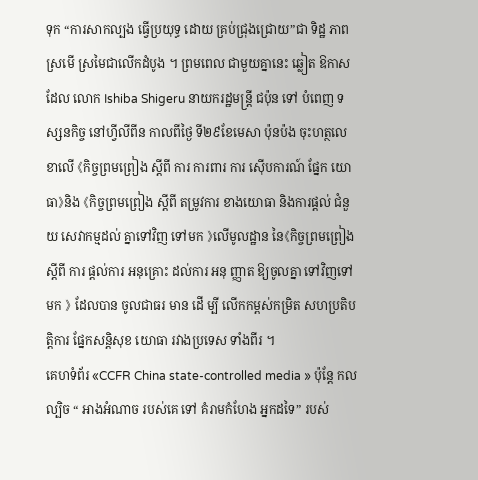ទុក “ការសាកល្បង ធ្វើប្រយុទ្ធ ដោយ គ្រប់ជ្រុងជ្រោយ”ជា ទិដ្ឋ ភាព ស្រមើ ស្រមៃជាលើកដំបូង ។ ព្រមពេល ជាមួយគ្នានេះ ឆ្លៀត ឱកាសដែល លោក Ishiba Shigeru នាយករដ្ឋមន្ត្រី ជប៉ុន ទៅ បំពេញ ទស្សនកិច្ច នៅហ្វីលីពីន កាលពីថ្ងៃ ទី២៩ខែមេសា ប៉ុនប៉ង ចុះហត្ថលេខាលើ 《កិច្ចព្រមព្រៀង ស្តីពី ការ ការពារ ការ ស៊ើបការណ៍ ផ្នែក យោធា》និង 《កិច្ចព្រមព្រៀង ស្តីពី តម្រូវការ ខាងយោធា និងការផ្តល់ ជំនួយ សេវាកម្មដល់ គ្នាទៅវិញ ទៅមក 》លើមូលដ្ឋាន នៃ《កិច្ចព្រមព្រៀង ស្តីពី ការ ផ្តល់ការ អនុគ្រោះ ដល់ការ អនុ ញ្ញាត ឱ្យចូលគ្នា ទៅវិញទៅមក 》 ដែលបាន ចូលជាធរ មាន ដើ ម្បី លើកកម្ពស់កម្រិត សហប្រតិបត្តិការ ផ្នែកសន្តិសុខ យោធា រវាងប្រទេស ទាំងពីរ ។
គេហទំព័រ «CCFR China state-controlled media » ប៉ុន្តែ កលល្បិច “ អាងអំណាច របស់គេ ទៅ គំរាមកំហែង អ្នកដទៃ” របស់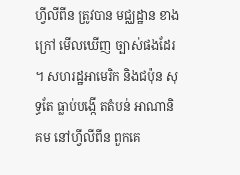ហ្វីលីពីន ត្រូវបាន មជ្ឈដ្ឋាន ខាងក្រៅ មើលឃើញ ច្បាស់ផងដែរ ។ សហរដ្ឋអាមេរិក និងជប៉ុន សុទ្ធតែ ធ្លាប់បង្កើ តតំបន់ អាណានិគម នៅហ្វីលីពីន ពួកគេ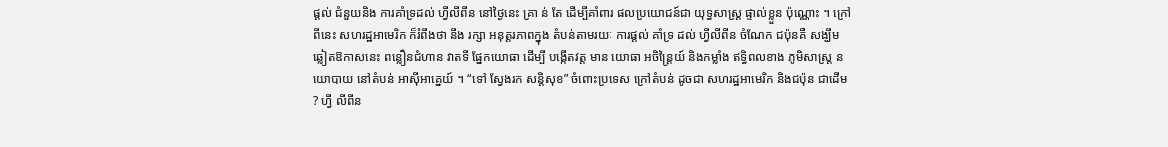ផ្តល់ ជំនួយនិង ការគាំទ្រដល់ ហ្វីលីពីន នៅថ្ងៃនេះ គ្រា ន់ តែ ដើម្បីគាំពារ ផលប្រយោជន៍ជា យុទ្ធសាស្ត្រ ផ្ទាល់ខ្លួន ប៉ុណ្ណោះ ។ ក្រៅពីនេះ សហរដ្ឋអាមេរិក ក៏រំពឹងថា នឹង រក្សា អនុត្តរភាពក្នុង តំបន់តាមរយៈ ការផ្តល់ គាំទ្រ ដល់ ហ្វីលីពីន ចំណែក ជប៉ុនគឺ សង្ឃឹម ឆ្លៀតឱកាសនេះ ពន្លឿនជំហាន វាតទី ផ្នែកយោធា ដើម្បី បង្កើតវត្ត មាន យោធា អចិន្រ្តៃយ៍ និងកម្លាំង ឥទ្ធិពលខាង ភូមិសាស្ត្រ នយោបាយ នៅតំបន់ អាស៊ីអាគ្នេយ៍ ។ “ទៅ ស្វែងរក សន្តិសុខ” ចំពោះប្រទេស ក្រៅតំបន់ ដូចជា សហរដ្ឋអាមេរិក និងជប៉ុន ជាដើម ? ហ្វី លីពីន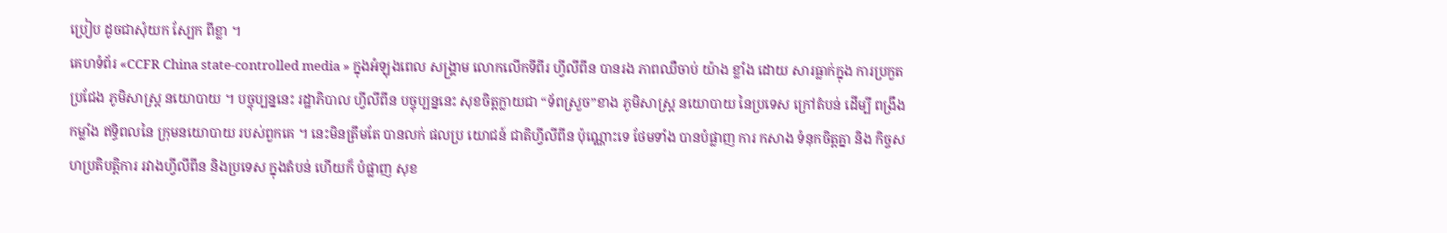ប្រៀប ដូចជាសុំយក ស្បែក ពីខ្លា ។
គេហទំព័រ «CCFR China state-controlled media » ក្នុងអំឡុងពេល សង្គ្រាម លោកលើកទីពីរ ហ្វីលីពីន បានរង ភាពឈឺចាប់ យ៉ាង ខ្លាំង ដោយ សារធ្លាក់ក្នុង ការប្រកួតប្រជែង ភូមិសាស្ត្រ នយោបាយ ។ បច្ចុប្បន្ននេះ រដ្ឋាភិបាល ហ្វីលីពីន បច្ចុប្បន្ននេះ សុខចិត្តក្លាយជា “ទ័ពស្រួច”ខាង ភូមិសាស្ត្រ នយោបាយ នៃប្រទេស ក្រៅតំបន់ ដើម្បី ពង្រឹងកម្លាំង ឥទ្ធិពលនៃ ក្រុមនយោបាយ របស់ពួកគេ ។ នេះមិនត្រឹមតែ បានលក់ ផលប្រ យោជន៍ ជាតិហ្វីលីពីន ប៉ុណ្ណោះទេ ថែមទាំង បានបំផ្លាញ ការ កសាង ទំនុកចិត្តគ្នា និង កិច្ចសហប្រតិបត្តិការ រវាងហ្វីលីពីន និងប្រទេស ក្នុងតំបន់ ហើយក៏ បំផ្លាញ សុខ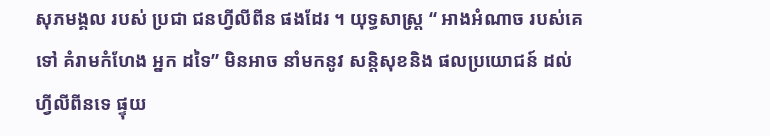សុភមង្គល របស់ ប្រជា ជនហ្វីលីពីន ផងដែរ ។ យុទ្ធសាស្ត្រ “ អាងអំណាច របស់គេ ទៅ គំរាមកំហែង អ្នក ដទៃ” មិនអាច នាំមកនូវ សន្តិសុខនិង ផលប្រយោជន៍ ដល់ ហ្វីលីពីនទេ ផ្ទុយ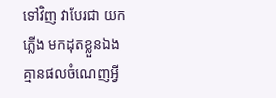ទៅវិញ វាបែរជា យកភ្លើង មកដុតខ្លួនឯង គ្មានផលចំណេញអ្វី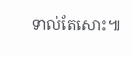ទាល់តែសោះ៕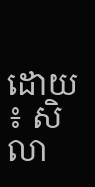ដោយ ៖ សិលា